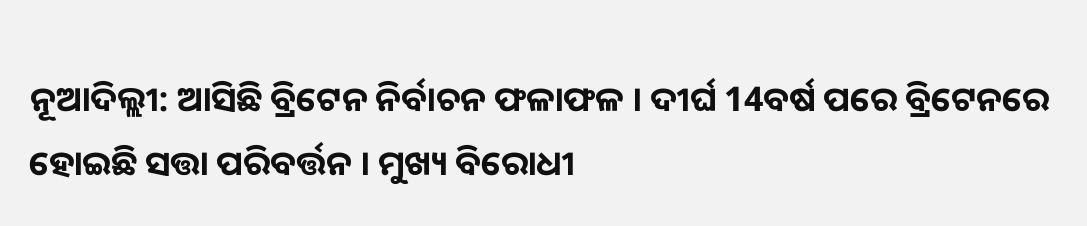ନୂଆଦିଲ୍ଲୀ: ଆସିଛି ବ୍ରିଟେନ ନିର୍ବାଚନ ଫଳାଫଳ । ଦୀର୍ଘ 14ବର୍ଷ ପରେ ବ୍ରିଟେନରେ ହୋଇଛି ସତ୍ତା ପରିବର୍ତ୍ତନ । ମୁଖ୍ୟ ବିରୋଧୀ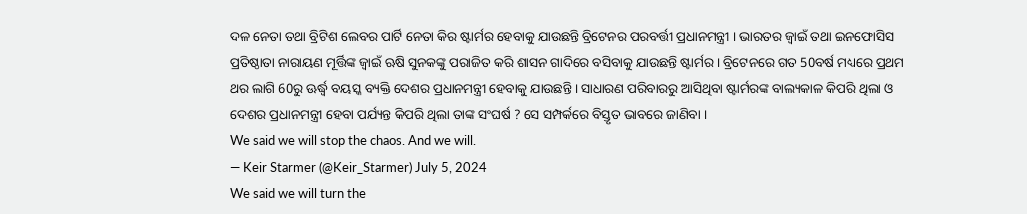ଦଳ ନେତା ତଥା ବ୍ରିଟିଶ ଲେବର ପାର୍ଟି ନେତା କିର ଷ୍ଟାର୍ମର ହେବାକୁ ଯାଉଛନ୍ତି ବ୍ରିଟେନର ପରବର୍ତ୍ତୀ ପ୍ରଧାନମନ୍ତ୍ରୀ । ଭାରତର ଜ୍ବାଇଁ ତଥା ଇନଫୋସିସ ପ୍ରତିଷ୍ଠାତା ନାରାୟଣ ମୂର୍ତ୍ତିଙ୍କ ଜ୍ବାଇଁ ଋଷି ସୁନକଙ୍କୁ ପରାଜିତ କରି ଶାସନ ଗାଦିରେ ବସିବାକୁ ଯାଉଛନ୍ତି ଷ୍ଟାର୍ମର । ବ୍ରିଟେନରେ ଗତ 50ବର୍ଷ ମଧ୍ୟରେ ପ୍ରଥମ ଥର ଲାଗି 60ରୁ ଊର୍ଦ୍ଧ୍ବ ବୟସ୍କ ବ୍ୟକ୍ତି ଦେଶର ପ୍ରଧାନମନ୍ତ୍ରୀ ହେବାକୁ ଯାଉଛନ୍ତି । ସାଧାରଣ ପରିବାରରୁ ଆସିଥିବା ଷ୍ଟାର୍ମରଙ୍କ ବାଲ୍ୟକାଳ କିପରି ଥିଲା ଓ ଦେଶର ପ୍ରଧାନମନ୍ତ୍ରୀ ହେବା ପର୍ଯ୍ୟନ୍ତ କିପରି ଥିଲା ତାଙ୍କ ସଂଘର୍ଷ ? ସେ ସମ୍ପର୍କରେ ବିସ୍ତୃତ ଭାବରେ ଜାଣିବା ।
We said we will stop the chaos. And we will.
— Keir Starmer (@Keir_Starmer) July 5, 2024
We said we will turn the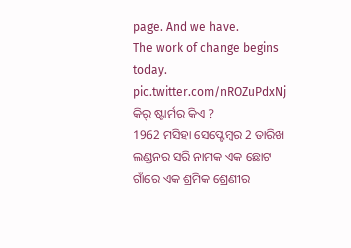page. And we have.
The work of change begins today. pic.twitter.com/nROZuPdxNj
କିର୍ ଷ୍ଟାର୍ମର କିଏ ?
1962 ମସିହା ସେପ୍ଟେମ୍ବର 2 ତାରିଖ ଲଣ୍ଡନର ସରି ନାମକ ଏକ ଛୋଟ ଗାଁରେ ଏକ ଶ୍ରମିକ ଶ୍ରେଣୀର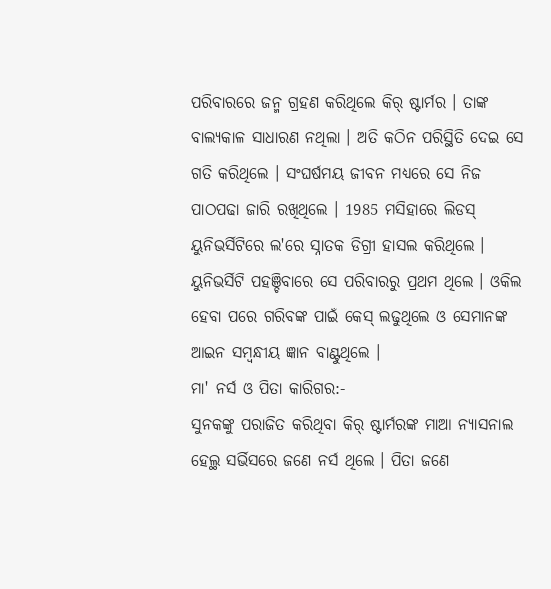ପରିବାରରେ ଜନ୍ମ ଗ୍ରହଣ କରିଥିଲେ କିର୍ ଷ୍ଟାର୍ମର । ତାଙ୍କ ବାଲ୍ୟକାଳ ସାଧାରଣ ନଥିଲା । ଅତି କଠିନ ପରିସ୍ଥିତି ଦେଇ ସେ ଗତି କରିଥିଲେ । ସଂଘର୍ଷମୟ ଜୀବନ ମଧ୍ୟରେ ସେ ନିଜ ପାଠପଢା ଜାରି ରଖିଥିଲେ । 1985 ମସିହାରେ ଲିଡସ୍ ୟୁନିଭର୍ସିଟିରେ ଲ'ରେ ସ୍ନାତକ ଡିଗ୍ରୀ ହାସଲ କରିଥିଲେ । ୟୁନିଭର୍ସିଟି ପହଞ୍ଚିବାରେ ସେ ପରିବାରରୁ ପ୍ରଥମ ଥିଲେ । ଓକିଲ ହେବା ପରେ ଗରିବଙ୍କ ପାଇଁ କେସ୍ ଲଢୁଥିଲେ ଓ ସେମାନଙ୍କ ଆଇନ ସମ୍ବନ୍ଧୀୟ ଜ୍ଞାନ ବାଣ୍ଟୁଥିଲେ ।
ମା' ନର୍ସ ଓ ପିତା କାରିଗର:-
ସୁନକଙ୍କୁ ପରାଜିତ କରିଥିବା କିର୍ ଷ୍ଟାର୍ମରଙ୍କ ମାଆ ନ୍ୟାସନାଲ ହେଲ୍ଥ ସର୍ଭିସରେ ଜଣେ ନର୍ସ ଥିଲେ । ପିତା ଜଣେ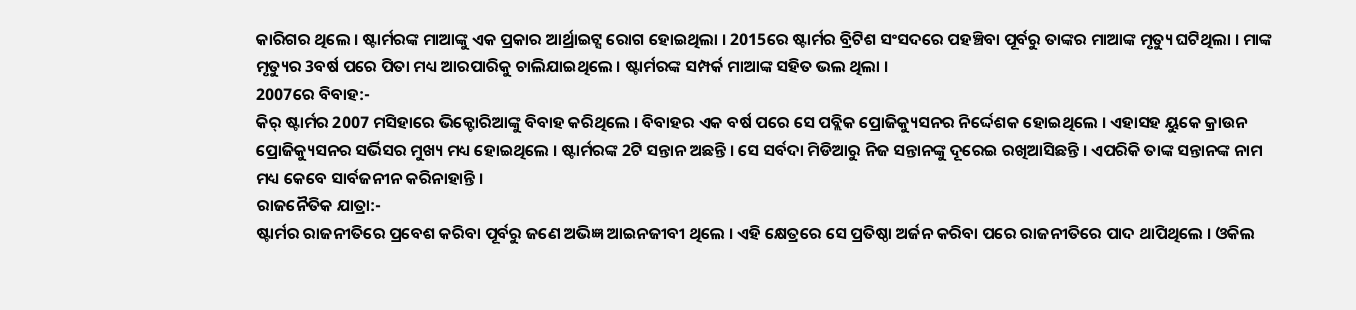କାରିଗର ଥିଲେ । ଷ୍ଟାର୍ମରଙ୍କ ମାଆଙ୍କୁ ଏକ ପ୍ରକାର ଆର୍ଥ୍ରାଇଟ୍ସ ରୋଗ ହୋଇଥିଲା । 2015ରେ ଷ୍ଟାର୍ମର ବ୍ରିଟିଶ ସଂସଦରେ ପହଞ୍ଚିବା ପୂର୍ବରୁ ତାଙ୍କର ମାଆଙ୍କ ମୃତ୍ୟୁ ଘଟିଥିଲା । ମାଙ୍କ ମୃତ୍ୟୁର 3ବର୍ଷ ପରେ ପିତା ମଧ୍ୟ ଆରପାରିକୁ ଚାଲିଯାଇଥିଲେ । ଷ୍ଟାର୍ମରଙ୍କ ସମ୍ପର୍କ ମାଆଙ୍କ ସହିତ ଭଲ ଥିଲା ।
2007ରେ ବିବାହ:-
କିର୍ ଷ୍ଟାର୍ମର 2007 ମସିହାରେ ଭିକ୍ଟୋରିଆଙ୍କୁ ବିବାହ କରିଥିଲେ । ବିବାହର ଏକ ବର୍ଷ ପରେ ସେ ପବ୍ଲିକ ପ୍ରୋଜିକ୍ୟୁସନର ନିର୍ଦ୍ଦେଶକ ହୋଇଥିଲେ । ଏହାସହ ୟୁକେ କ୍ରାଉନ ପ୍ରୋଜିକ୍ୟୁସନର ସର୍ଭିସର ମୁଖ୍ୟ ମଧ୍ୟ ହୋଇଥିଲେ । ଷ୍ଟାର୍ମରଙ୍କ 2ଟି ସନ୍ତାନ ଅଛନ୍ତି । ସେ ସର୍ବଦା ମିଡିଆରୁ ନିଜ ସନ୍ତାନଙ୍କୁ ଦୂରେଇ ରଖିଆସିଛନ୍ତି । ଏପରିକି ତାଙ୍କ ସନ୍ତାନଙ୍କ ନାମ ମଧ୍ୟ କେବେ ସାର୍ବଜନୀନ କରିନାହାନ୍ତି ।
ରାଜନୈତିକ ଯାତ୍ରା:-
ଷ୍ଟାର୍ମର ରାଜନୀତିରେ ପ୍ରବେଶ କରିବା ପୂର୍ବରୁ ଜଣେ ଅଭିଜ୍ଞ ଆଇନଜୀବୀ ଥିଲେ । ଏହି କ୍ଷେତ୍ରରେ ସେ ପ୍ରତିଷ୍ଠା ଅର୍ଜନ କରିବା ପରେ ରାଜନୀତିରେ ପାଦ ଥାପିଥିଲେ । ଓକିଲ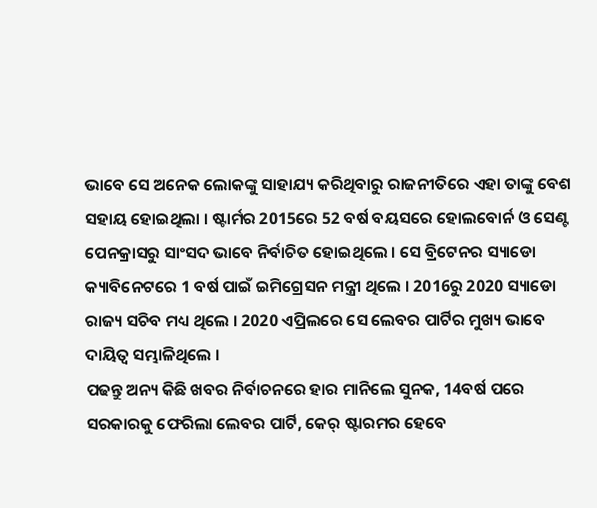ଭାବେ ସେ ଅନେକ ଲୋକଙ୍କୁ ସାହାଯ୍ୟ କରିଥିବାରୁ ରାଜନୀତିରେ ଏହା ତାଙ୍କୁ ବେଶ ସହାୟ ହୋଇଥିଲା । ଷ୍ଟାର୍ମର 2015ରେ 52 ବର୍ଷ ବୟସରେ ହୋଲବୋର୍ନ ଓ ସେଣ୍ଟ ପେନକ୍ରାସରୁ ସାଂସଦ ଭାବେ ନିର୍ବାଚିତ ହୋଇଥିଲେ । ସେ ବ୍ରିଟେନର ସ୍ୟାଡୋ କ୍ୟାବିନେଟରେ 1 ବର୍ଷ ପାଇଁ ଇମିଗ୍ରେସନ ମନ୍ତ୍ରୀ ଥିଲେ । 2016ରୁ 2020 ସ୍ୟାଡୋ ରାଜ୍ୟ ସଚିବ ମଧ୍ୟ ଥିଲେ । 2020 ଏପ୍ରିଲରେ ସେ ଲେବର ପାର୍ଟିର ମୁଖ୍ୟ ଭାବେ ଦାୟିତ୍ବ ସମ୍ଭାଳିଥିଲେ ।
ପଢନ୍ତୁ ଅନ୍ୟ କିଛି ଖବର ନିର୍ବାଚନରେ ହାର ମାନିଲେ ସୁନକ, 14ବର୍ଷ ପରେ ସରକାରକୁ ଫେରିଲା ଲେବର ପାର୍ଟି, କେର୍ ଷ୍ଟାରମର ହେବେ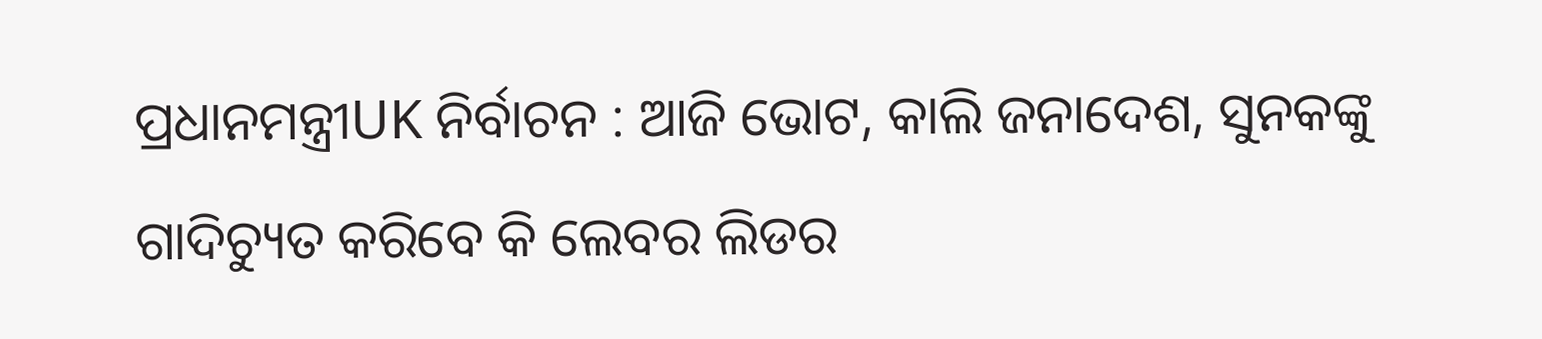ପ୍ରଧାନମନ୍ତ୍ରୀUK ନିର୍ବାଚନ : ଆଜି ଭୋଟ, କାଲି ଜନାଦେଶ, ସୁନକଙ୍କୁ ଗାଦିଚ୍ୟୁତ କରିବେ କି ଲେବର ଲିଡର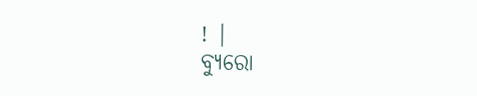! |
ବ୍ୟୁରୋ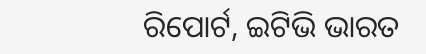ରିପୋର୍ଟ, ଇଟିଭି ଭାରତ